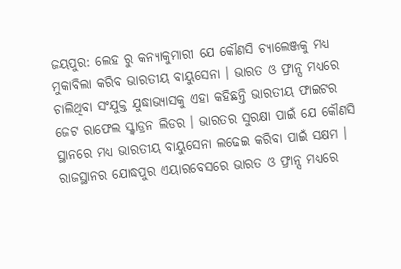ଜୟପୁର: ଲେହ ରୁ କନ୍ୟାକୁମାରୀ ଯେ କୌଣସି ଚ୍ୟାଲେଞ୍ଜକୁ ମଧ୍ୟ ମୁକାବିଲା କରିବ ଭାରତୀୟ ବାୟୁସେନା । ଭାରତ ଓ ଫ୍ରାନ୍ସ ମଧ୍ୟରେ ଚାଲିଥିବା ସଂଯୁକ୍ତ ଯୁଦ୍ଧାଭ୍ୟାସକୁ ଏହା କହିଛନ୍ତି ଭାରତୀୟ ଫାଇଟର ଜେଟ ରାଫେଲ ସ୍କ୍ବାଡ୍ରନ ଲିଡର । ଭାରତର ସୁରକ୍ଷା ପାଇଁ ଯେ କୌଣସି ସ୍ଥାନରେ ମଧ୍ୟ ଭାରତୀୟ ବାୟୁସେନା ଲଢେଇ କରିବା ପାଇଁ ସକ୍ଷମ ।
ରାଜସ୍ଥାନର ଯୋଦ୍ଧପୁର ଏୟାରବେସରେ ଭାରତ ଓ ଫ୍ରାନ୍ସ ମଧ୍ୟରେ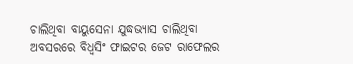ଚାଲିଥିବା ବାୟୁସେନା ଯୁଦ୍ଧଭ୍ୟାସ ଚାଲିଥିବା ଅବସରରେ ବିଧ୍ବସିଂ ଫାଇଟର ଜେଟ ରାଫେଲର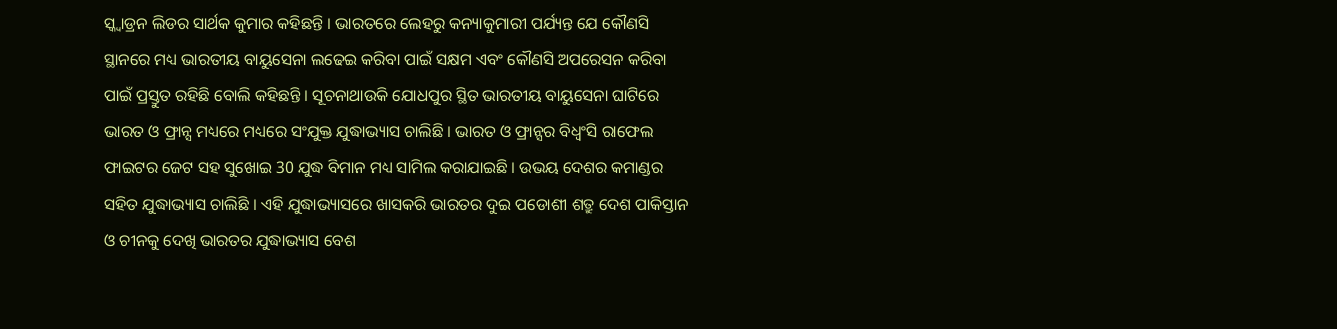ସ୍କ୍ବାଡ୍ରନ ଲିଡର ସାର୍ଥକ କୁମାର କହିଛନ୍ତି । ଭାରତରେ ଲେହରୁ କନ୍ୟାକୁମାରୀ ପର୍ଯ୍ୟନ୍ତ ଯେ କୌଣସି ସ୍ଥାନରେ ମଧ୍ୟ ଭାରତୀୟ ବାୟୁସେନା ଲଢେଇ କରିବା ପାଇଁ ସକ୍ଷମ ଏବଂ କୌଣସି ଅପରେସନ କରିବା ପାଇଁ ପ୍ରସ୍ତୁତ ରହିଛି ବୋଲି କହିଛନ୍ତି । ସୂଚନାଥାଉକି ଯୋଧପୁର ସ୍ଥିତ ଭାରତୀୟ ବାୟୁସେନା ଘାଟିରେ ଭାରତ ଓ ଫ୍ରାନ୍ସ ମଧ୍ୟରେ ମଧ୍ୟରେ ସଂଯୁକ୍ତ ଯୁଦ୍ଧାଭ୍ୟାସ ଚାଲିଛି । ଭାରତ ଓ ଫ୍ରାନ୍ସର ବିଧ୍ବଂସି ରାଫେଲ ଫାଇଟର ଜେଟ ସହ ସୁଖୋଇ 30 ଯୁଦ୍ଧ ବିମାନ ମଧ୍ୟ ସାମିଲ କରାଯାଇଛି । ଉଭୟ ଦେଶର କମାଣ୍ଡର ସହିତ ଯୁଦ୍ଧାଭ୍ୟାସ ଚାଲିଛି । ଏହି ଯୁଦ୍ଧାଭ୍ୟାସରେ ଖାସକରି ଭାରତର ଦୁଇ ପଡୋଶୀ ଶତ୍ରୁ ଦେଶ ପାକିସ୍ତାନ ଓ ଚୀନକୁ ଦେଖି ଭାରତର ଯୁଦ୍ଧାଭ୍ୟାସ ବେଶ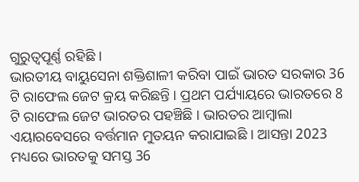ଗୁରୁତ୍ବପୂର୍ଣ୍ଣ ରହିଛି ।
ଭାରତୀୟ ବାୟୁସେନା ଶକ୍ତିଶାଳୀ କରିବା ପାଇଁ ଭାରତ ସରକାର 36 ଟି ରାଫେଲ ଜେଟ କ୍ରୟ କରିଛନ୍ତି । ପ୍ରଥମ ପର୍ଯ୍ୟାୟରେ ଭାରତରେ 8 ଟି ରାଫେଲ ଜେଟ ଭାରତର ପହଞ୍ଚିଛି । ଭାରତର ଆମ୍ବାଲା ଏୟାରବେସରେ ବର୍ତ୍ତମାନ ମୁତୟନ କରାଯାଇଛି । ଆସନ୍ତା 2023 ମଧ୍ୟରେ ଭାରତକୁ ସମସ୍ତ 36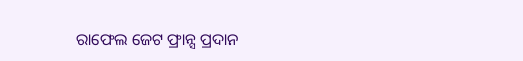ରାଫେଲ ଜେଟ ଫ୍ରାନ୍ସ ପ୍ରଦାନ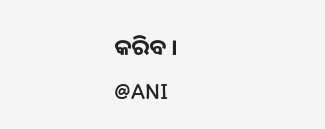କରିବ ।
@ANI